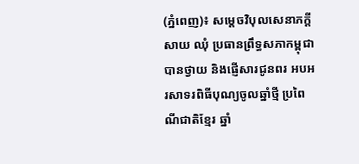(ភ្នំពេញ)៖ សម្តេចវិបុលសេនាភក្តី សាយ ឈុំ ប្រធានព្រឹទ្ធសភាកម្ពុជា បានថ្វាយ និងផ្ញើសារជូនពរ អបអរសាទរពិធីបុណ្យចូលឆ្នាំថ្មី ប្រពៃណីជាតិខ្មែរ ឆ្នាំ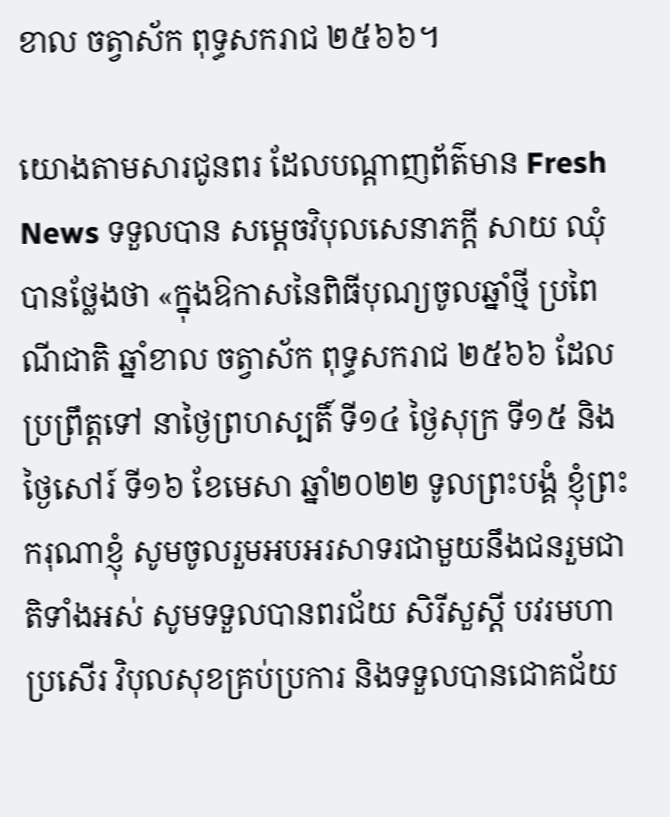ខាល ចត្វាស័ក ពុទ្ធសករាជ ២៥៦៦។

យោងតាមសារជូនពរ ដែលបណ្តាញព័ត៌មាន Fresh News ទទួលបាន សម្តេចវិបុលសេនាភក្តី សាយ ឈុំ បានថ្លែងថា «ក្នុងឱកាសនៃពិធីបុណ្យចូលឆ្នាំថ្មី ប្រពៃណីជាតិ ឆ្នាំខាល ចត្វាស័ក ពុទ្ធសករាជ ២៥៦៦ ដែលប្រព្រឹត្តទៅ នាថ្ងៃព្រហស្បតិ៍ ទី១៤ ថ្ងៃសុក្រ ទី១៥ និងថ្ងៃសៅរ៍ ទី១៦ ខែមេសា ឆ្នាំ២០២២ ទូលព្រះបង្គំ ខ្ញុំព្រះករុណាខ្ញុំ សូមចូលរួមអបអរសាទរជាមួយនឹងជនរួមជាតិទាំងអស់ សូមទទួលបានពរជ័យ សិរីសួស្ដី បវរមហាប្រសើរ វិបុលសុខគ្រប់ប្រការ និងទទួលបានជោគជ័យ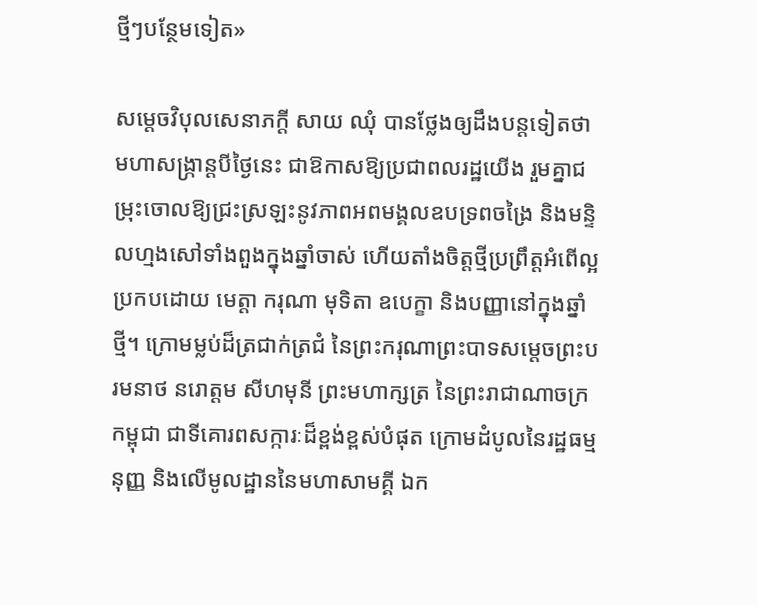ថ្មីៗបន្ថែមទៀត»

សម្តេចវិបុលសេនាភក្តី សាយ ឈុំ បានថ្លែងឲ្យដឹងបន្តទៀតថា មហាសង្ក្រាន្តបីថៃ្ងនេះ ជាឱកាសឱ្យប្រជាពលរដ្ឋយើង រួមគ្នាជម្រុះចោលឱ្យជ្រះស្រឡះនូវភាពអពមង្គលឧបទ្រពចង្រៃ និងមន្ទិលហ្មងសៅទាំងពួងក្នុងឆ្នាំចាស់ ហើយតាំងចិត្តថ្មីប្រព្រឹត្តអំពើល្អ ប្រកបដោយ មេត្តា ករុណា មុទិតា ឧបេក្ខា និងបញ្ញានៅក្នុងឆ្នាំថ្មី។ ក្រោមម្លប់ដ៏ត្រជាក់ត្រជំ នៃព្រះករុណាព្រះបាទសមេ្តចព្រះបរមនាថ នរោត្តម សីហមុនី ព្រះមហាក្សត្រ នៃព្រះរាជាណាចក្រកម្ពុជា ជាទីគោរពសក្ការៈដ៏ខ្ពង់ខ្ពស់បំផុត ក្រោមដំបូលនៃរដ្ឋធម្មនុញ្ញ និងលើមូលដ្ឋាននៃមហាសាមគ្គី ឯក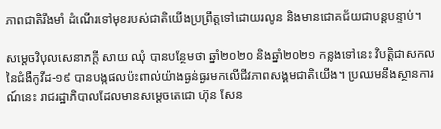ភាពជាតិរឹងមាំ ដំណើរទៅមុខរបស់ជាតិយើងប្រព្រឹត្តទៅដោយរលូន និងមានជោគជ័យជាបន្តបន្ទាប់។

សម្តេចវិបុលសេនាភក្តី សាយ ឈុំ បានបន្ថែមថា ឆ្នាំ២០២០ និងឆ្នាំ២០២១ កន្លងទៅនេះ វិបត្តិជាសកលនៃជំងឺកូវីដ-១៩ បានបង្កផលប៉ះពាល់យ៉ាងធ្ងន់ធ្ងរមកលើជីវភាពសង្គមជាតិយើង។ ប្រឈមនឹងស្ថានការណ៍នេះ រាជរដ្ឋាភិបាលដែលមានសម្ដេចតេជោ ហ៊ុន សែន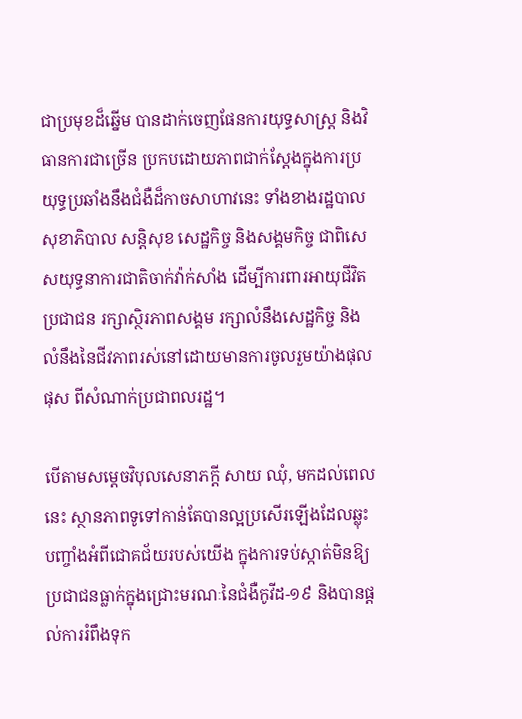ជាប្រមុខដ៏ឆ្នើម បានដាក់ចេញផែនការយុទ្ធសាស្រ្ត និងវិធានការជាច្រើន ប្រកបដោយភាពជាក់ស្ដែងក្នុងការប្រយុទ្ធប្រឆាំងនឹងជំងឺដ៏កាចសាហាវនេះ ទាំងខាងរដ្ឋបាល សុខាភិបាល សន្តិសុខ សេដ្ឋកិច្ច និងសង្គមកិច្ច ជាពិសេសយុទ្ធនាការជាតិចាក់វ៉ាក់សាំង ដើម្បីការពារអាយុជីវិតប្រជាជន រក្សាស្ថិរភាពសង្គម រក្សាលំនឹងសេដ្ឋកិច្ច និងលំនឹងនៃជីវភាពរស់នៅដោយមានការចូលរួមយ៉ាងផុលផុស ពីសំណាក់ប្រជាពលរដ្ឋ។

បើតាមសម្តេចវិបុលសេនាភក្តី សាយ ឈុំ, មកដល់ពេលនេះ ស្ថានភាពទូទៅកាន់តែបានល្អប្រសើរឡើងដែលឆ្លុះបញ្ចាំងអំពីជោគជ័យរបស់យើង ក្នុងការទប់ស្កាត់មិនឱ្យប្រជាជនធ្លាក់ក្នុងជ្រោះមរណៈនៃជំងឺកូវីដ-១៩ និងបានផ្ដល់ការរំពឹងទុក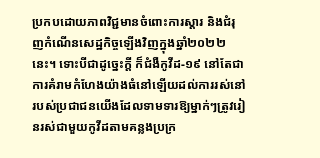ប្រកបដោយភាពវិជ្ជមានចំពោះការស្ដារ និងជំរុញកំណើនសេដ្ឋកិច្ចឡើងវិញក្នុងឆ្នាំ២០២២នេះ។ ទោះបីជាដូច្នេះក្ដី ក៏ជំងឺកូវីដ-១៩ នៅតែជាការគំរាមកំហែងយ៉ាងធំនៅឡើយដល់ការរស់នៅរបស់ប្រជាជនយើងដែលទាមទារឱ្យម្នាក់ៗត្រូវរៀនរស់ជាមួយកូវីដតាមគន្លងប្រក្រ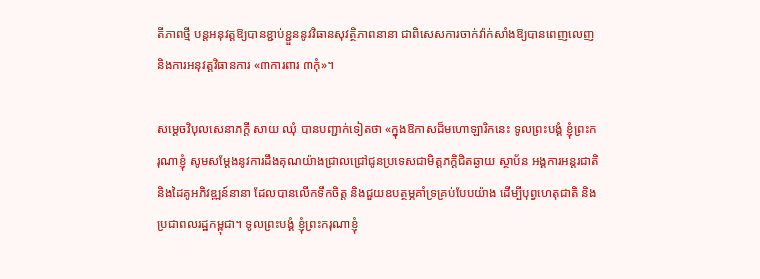តីភាពថ្មី បន្ដអនុវត្តឱ្យបានខ្ជាប់ខ្ជួននូវវិធានសុវត្ថិភាពនានា ជាពិសេសការចាក់វ៉ាក់សាំងឱ្យបានពេញលេញ និងការអនុវត្តវិធានការ «៣ការពារ ៣កុំ»។

សម្តេចវិបុលសេនាភក្តី សាយ ឈុំ បានបញ្ជាក់ទៀតថា «ក្នុងឱកាសដ៏មហោឡារិកនេះ ទូលព្រះបង្គំ ខ្ញុំព្រះករុណាខ្ញុំ សូមសម្តែងនូវការដឹងគុណយ៉ាងជ្រាលជ្រៅជូនប្រទេសជាមិត្តភក្តិជិតឆ្ងាយ ស្ថាប័ន អង្គការអន្តរជាតិ និងដៃគូអភិវឌ្ឍន៍នានា ដែលបានលើកទឹកចិត្ត និងជួយឧបត្ថម្ភគាំទ្រគ្រប់បែបយ៉ាង ដើម្បីបុព្វហេតុជាតិ និងប្រជាពលរដ្ឋកម្ពុជា។ ទូលព្រះបង្គំ ខ្ញុំព្រះករុណាខ្ញុំ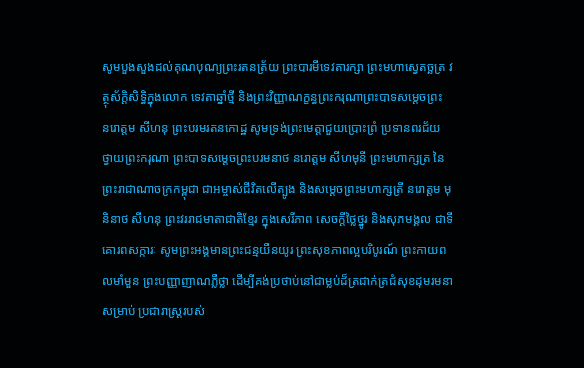សូមបួងសួងដល់គុណបុណ្យព្រះរតនត្រ័យ ព្រះបារមីទេវតារក្សា ព្រះមហាស្វេតច្ឆត្រ វត្ថុស័ក្តិសិទ្ធិក្នុងលោក ទេវតាឆ្នាំថ្មី និងព្រះវិញ្ញាណក្ខន្ធព្រះករុណាព្រះបាទសមេ្តចព្រះ នរោត្តម សីហនុ ព្រះបរមរតនកោដ្ឋ សូមទ្រង់ព្រះមេត្តាជួយប្រោះព្រំ ប្រទានពរជ័យ ថ្វាយព្រះករុណា ព្រះបាទសមេ្តចព្រះបរមនាថ នរោត្តម សីហមុនី ព្រះមហាក្សត្រ នៃព្រះរាជាណាចក្រកម្ពុជា ជាអម្ចាស់ជីវិតលើត្បូង និងសមេ្តចព្រះមហាក្សត្រី នរោត្តម មុនិនាថ សីហនុ ព្រះវររាជមាតាជាតិខែ្មរ ក្នុងសេរីភាព សេចក្តីថ្លៃថ្នូរ និងសុភមង្គល ជាទីគោរពសក្ការៈ សូមព្រះអង្គមានព្រះជន្មយឺនយូរ ព្រះសុខភាពល្អបរិបូរណ៍ ព្រះកាយពលមាំមួន ព្រះបញ្ញាញាណភ្លឺថ្លា ដើម្បីគង់ប្រថាប់នៅជាម្លប់ដ៏ត្រជាក់ត្រជំសុខដុមរមនាសម្រាប់ ប្រជារាស្រ្តរបស់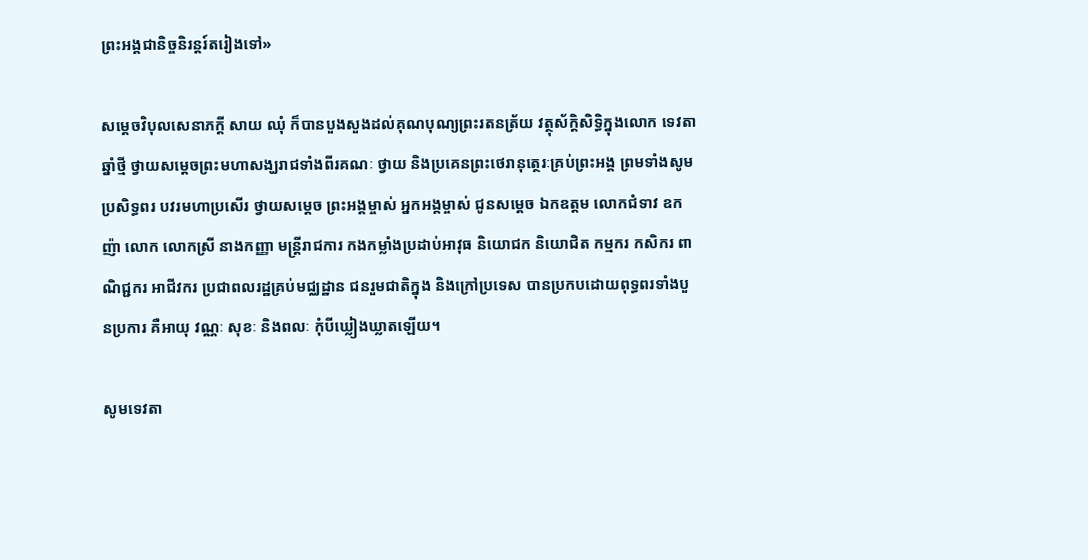ព្រះអង្គជានិច្ចនិរន្តរ៍តរៀងទៅ»

សម្តេចវិបុលសេនាភក្តី សាយ ឈុំ ក៏បានបួងសួងដល់គុណបុណ្យព្រះរតនត្រ័យ វត្ថុស័ក្តិសិទ្ធិក្នុងលោក ទេវតាឆ្នាំថ្មី ថ្វាយសមេ្តចព្រះមហាសង្ឃរាជទាំងពីរគណៈ ថ្វាយ និងប្រគេនព្រះថេរានុតេ្ថរៈគ្រប់ព្រះអង្គ ព្រមទាំងសូមប្រសិទ្ធពរ បវរមហាប្រសើរ ថ្វាយសម្តេច ព្រះអង្គម្ចាស់ អ្នកអង្គម្ចាស់ ជូនសម្តេច ឯកឧត្តម លោកជំទាវ ឧកញ៉ា លោក លោកស្រី នាងកញ្ញា មន្ត្រីរាជការ កងកម្លាំងប្រដាប់អាវុធ និយោជក និយោជិត កម្មករ កសិករ ពាណិជ្ជករ អាជីវករ ប្រជាពលរដ្ឋគ្រប់មជ្ឈដ្ឋាន ជនរួមជាតិក្នុង និងក្រៅប្រទេស បានប្រកបដោយពុទ្ធពរទាំងបួនប្រការ គឺអាយុ វណ្ណៈ សុខៈ និងពលៈ កុំបីឃ្លៀងឃ្លាតឡើយ។

សូមទេវតា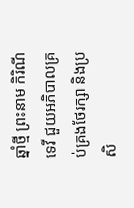ឆ្នាំថ្មី ព្រះនាម កិរិណីទេវី ជួយអភិបាលគ្រប់គ្រងថែរក្សា និងប្រសិ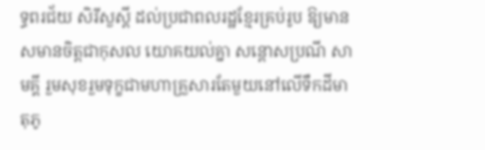ទ្ធពរជ័យ សិរីសួស្តី ដល់ប្រជាពលរដ្ឋខ្មែរគ្រប់រូប ឱ្យមានសមានចិត្តជាកុសល យោគយល់គ្នា សន្តោសប្រណី សាមគ្គី រួមសុខរួមទុក្ខជាមហាគ្រួសារតែមួយនៅលើទឹកដីមាតុភូ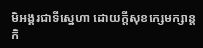មិអង្គរជាទីស្នេហា ដោយក្តីសុខក្សេមក្សាន្ត កិ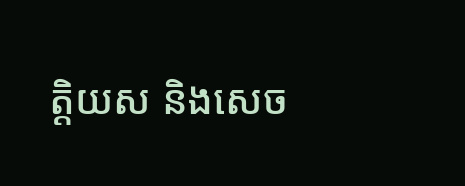ត្តិយស និងសេច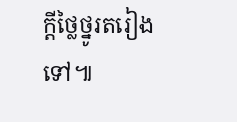ក្តីថ្លៃថ្នូរតរៀងទៅ៕